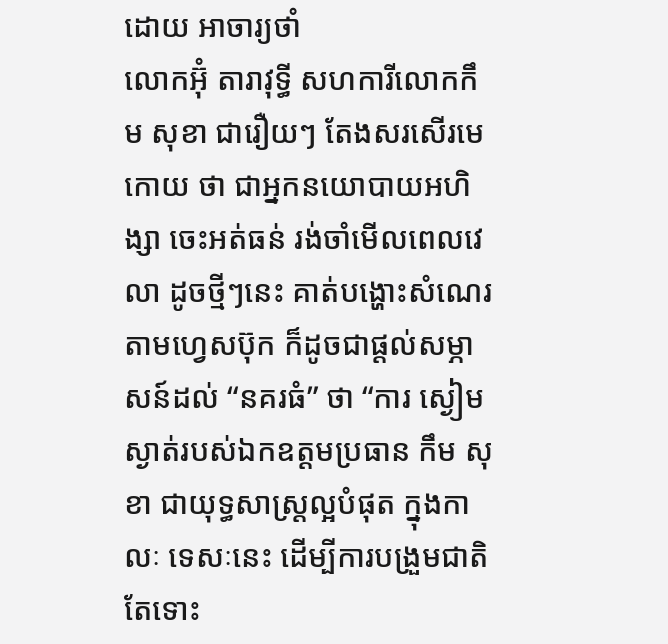ដោយ អាចារ្យថាំ
លោកអ៊ុំ តារាវុទ្ធី សហការីលោកកឹម សុខា ជារឿយៗ តែងសរសើរមេកោយ ថា ជាអ្នកនយោបាយអហិង្សា ចេះអត់ធន់ រង់ចាំមើលពេលវេលា ដូចថ្មីៗនេះ គាត់បង្ហោះសំណេរតាមហ្វេសប៊ុក ក៏ដូចជាផ្តល់សម្ភាសន៍ដល់ “នគរធំ” ថា “ការ ស្ងៀមស្ងាត់របស់ឯកឧត្តមប្រធាន កឹម សុខា ជាយុទ្ធសាស្ត្រល្អបំផុត ក្នុងកាលៈ ទេសៈនេះ ដើម្បីការបង្រួមជាតិ តែទោះ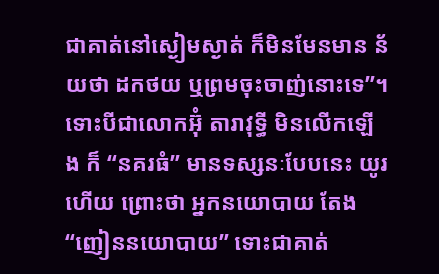ជាគាត់នៅស្ងៀមស្ងាត់ ក៏មិនមែនមាន ន័យថា ដកថយ ឬព្រមចុះចាញ់នោះទេ”។
ទោះបីជាលោកអ៊ុំ តារាវុទ្ធី មិនលើកឡើង ក៏ “នគរធំ” មានទស្សនៈបែបនេះ យូរហើយ ព្រោះថា អ្នកនយោបាយ តែង “ញៀននយោបាយ” ទោះជាគាត់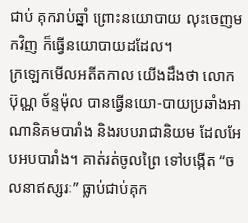ជាប់ គុករាប់ឆ្នាំ ព្រោះនយោបាយ លុះចេញមកវិញ ក៏ធ្វើនយោបាយដដែល។
ក្រឡេកមើលអតីតកាល យើងដឹងថា លោកប៊ុណ្ណ ច័ន្ទម៉ុល បានធ្វើនយោ-បាយប្រឆាំងអាណានិគមបារាំង និងរបបរាជានិយម ដែលអែបអបបារាំង។ គាត់រត់ចូលព្រៃ ទៅបង្កើត “ចលនាឥស្សរៈ” ធ្លាប់ជាប់គុក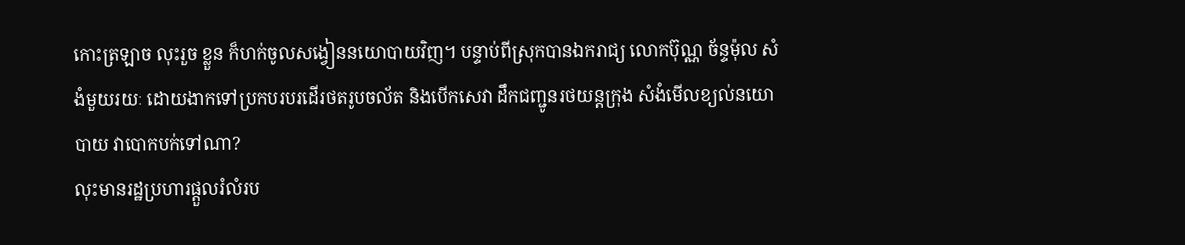កោះត្រឡាច លុះរួច ខ្លួន ក៏ហក់ចូលសង្វៀននយោបាយវិញ។ បន្ទាប់ពីស្រុកបានឯករាជ្យ លោកប៊ុណ្ណ ច័ន្ទម៉ុល សំងំមួយរយៈ ដោយងាកទៅប្រកបរបរដើរថតរូបចល័ត និងបើកសេវា ដឹកជញ្ជូនរថយន្តក្រុង សំងំមើលខ្យល់នយោបាយ វាបោកបក់ទៅណា?
លុះមានរដ្ឋប្រហារផ្តួលរំលំរប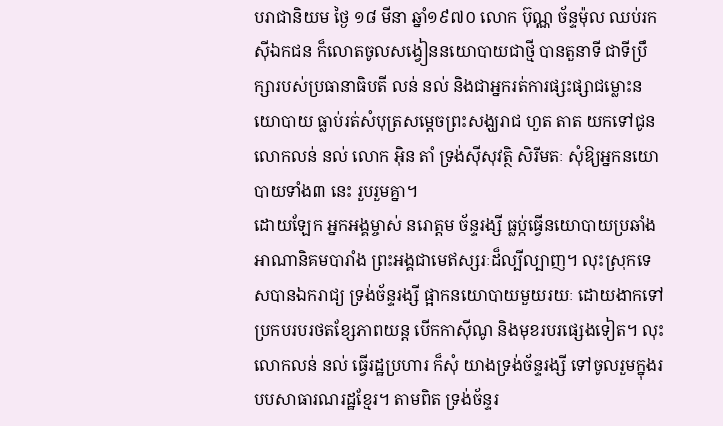បរាជានិយម ថ្ងៃ ១៨ មីនា ឆ្នាំ១៩៧០ លោក ប៊ុណ្ណ ច័ន្ទម៉ុល ឈប់រកស៊ីឯកជន ក៏លោតចូលសង្វៀននយោបាយជាថ្មី បានតួនាទី ជាទីប្រឹក្សារបស់ប្រធានាធិបតី លន់ នល់ និងជាអ្នករត់ការផ្សះផ្សាជម្លោះនយោបាយ ធ្លាប់រត់សំបុត្រសម្តេចព្រះសង្ឃរាជ ហួត តាត យកទៅជូនលោកលន់ នល់ លោក អ៊ិន តាំ ទ្រង់ស៊ីសុវត្ថិ សិរីមតៈ សុំឱ្យអ្នកនយោបាយទាំង៣ នេះ រួបរួមគ្នា។
ដោយឡែក អ្នកអង្គម្ចាស់ នរោត្តម ច័ន្ទរង្សី ធ្លប្ក់ធ្វើនយោបាយប្រឆាំង អាណានិគមបារាំង ព្រះអង្គជាមេឥស្សរៈដ៏ល្បីល្បាញ។ លុះស្រុកទេសបានឯករាជ្យ ទ្រង់ច័ន្ទរង្សី ផ្អាកនយោបាយមួយរយៈ ដោយងាកទៅប្រកបរបរថតខ្សែភាពយន្ត បើកកាស៊ីណូ និងមុខរបរផ្សេងទៀត។ លុះលោកលន់ នល់ ធ្វើរដ្ឋប្រហារ ក៏សុំ យាងទ្រង់ច័ន្ទរង្សី ទៅចូលរួមក្នុងរបបសាធារណរដ្ឋខ្មែរ។ តាមពិត ទ្រង់ច័ន្ទរ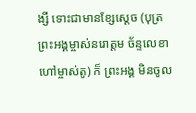ង្សី ទោះជាមានខ្សែស្តេច (បុត្រព្រះអង្គម្ចាស់នរោត្តម ច័ន្ទលេខា ហៅម្ចាស់តូ) ក៏ ព្រះអង្គ មិនចូល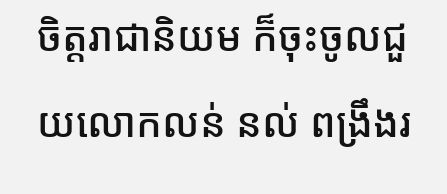ចិត្តរាជានិយម ក៏ចុះចូលជួយលោកលន់ នល់ ពង្រឹងរ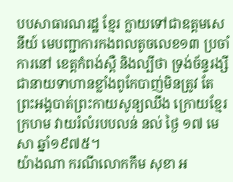បបសាធារណរដ្ឋ ខ្មែរ ក្លាយទៅជាឧត្តមសេនីយ៍ មេបញ្ជាការកងពលតូចលេខ១៣ ប្រចាំការនៅ ខេត្តកំពង់ស្ពឺ និងល្បីថា ទ្រង់ច័ន្ទរង្សី ជានាយទាហានខ្លាំងពូកែបាញ់មិនត្រូវ តែ ព្រះអង្គបាត់ព្រះកាយសូន្យឈឹង ក្រោយខ្មែរក្រហម វាយរំលំរបបលន់ នល់ ថ្ងៃ ១៧ មេសា ឆ្នាំ១៩៧៥។
យ៉ាងណា ករណីលោកកឹម សុខា អ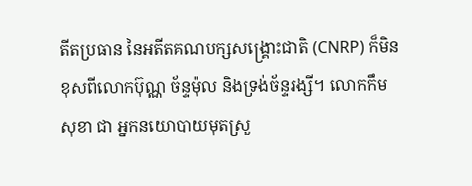តីតប្រធាន នៃអតីតគណបក្សសង្គ្រោះជាតិ (CNRP) ក៏មិនខុសពីលោកប៊ុណ្ណ ច័ន្ទម៉ុល និងទ្រង់ច័ន្ទរង្សី។ លោកកឹម សុខា ជា អ្នកនយោបាយមុតស្រួ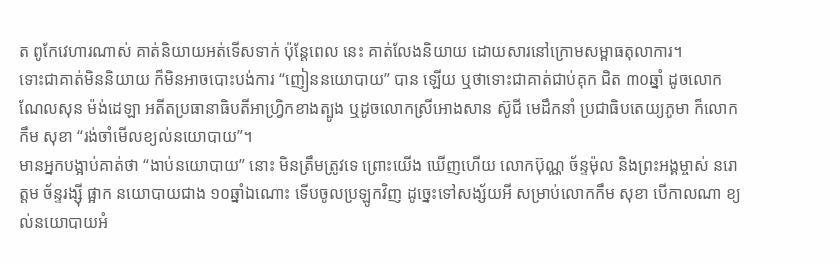ត ពូកែវេហារណាស់ គាត់និយាយអត់ទើសទាក់ ប៉ុន្តែពេល នេះ គាត់លែងនិយាយ ដោយសារនៅក្រោមសម្ពាធតុលាការ។
ទោះជាគាត់មិននិយាយ ក៏មិនអាចបោះបង់ការ “ញៀននយោបាយ” បាន ឡើយ ឬថាទោះជាគាត់ជាប់គុក ជិត ៣០ឆ្នាំ ដូចលោកណែលសុន ម៉ង់ដេឡា អតីតប្រធានាធិបតីអាហ្វ្រិកខាងត្បូង ឬដូចលោកស្រីអោងសាន ស៊ូជី មេដឹកនាំ ប្រជាធិបតេយ្យភូមា ក៏លោកកឹម សុខា “រង់ចាំមើលខ្យល់នយោបាយ”។
មានអ្នកបង្អាប់គាត់ថា “ងាប់នយោបាយ” នោះ មិនត្រឹមត្រូវទេ ព្រោះយើង ឃើញហើយ លោកប៊ុណ្ណ ច័ន្ទម៉ុល និងព្រះអង្គម្ចាស់ នរោត្តម ច័ន្ទរង្ស៊ី ផ្អាក នយោបាយជាង ១០ឆ្នាំឯណោះ ទើបចូលប្រឡូកវិញ ដូច្នេះទៅសង្ស័យអី សម្រាប់លោកកឹម សុខា បើកាលណា ខ្យល់នយោបាយអំ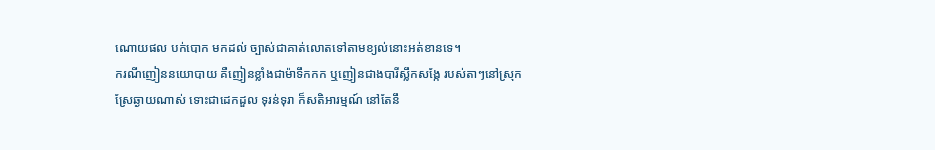ណោយផល បក់បោក មកដល់ ច្បាស់ជាគាត់លោតទៅតាមខ្យល់នោះអត់ខានទេ។
ករណីញៀននយោបាយ គឺញៀនខ្លាំងជាម៉ាទឹកកក ឬញៀនជាងបារីស្លឹកសង្កែ របស់តាៗនៅស្រុកស្រែឆ្ងាយណាស់ ទោះជាដេកដួល ទុរន់ទុរា ក៏សតិអារម្មណ៍ នៅតែនឹ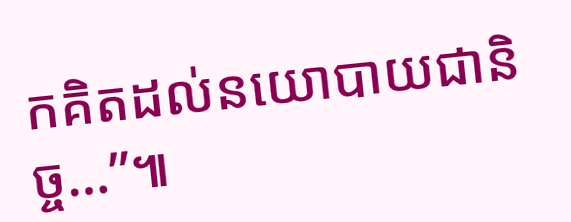កគិតដល់នយោបាយជានិច្ច…”៕